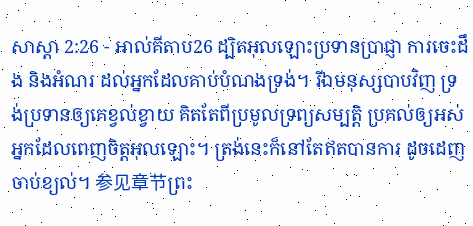សាស្តា 2:26 - អាល់គីតាប26 ដ្បិតអុលឡោះប្រទានប្រាជ្ញា ការចេះដឹង និងអំណរ ដល់អ្នកដែលគាប់បំណងទ្រង់។ រីឯមនុស្សបាបវិញ ទ្រង់ប្រទានឲ្យគេខ្វល់ខ្វាយ គិតតែពីប្រមូលទ្រព្យសម្បត្តិ ប្រគល់ឲ្យអស់អ្នកដែលពេញចិត្តអុលឡោះ។ ត្រង់នេះក៏នៅតែឥតបានការ ដូចដេញចាប់ខ្យល់។ 参见章节ព្រះ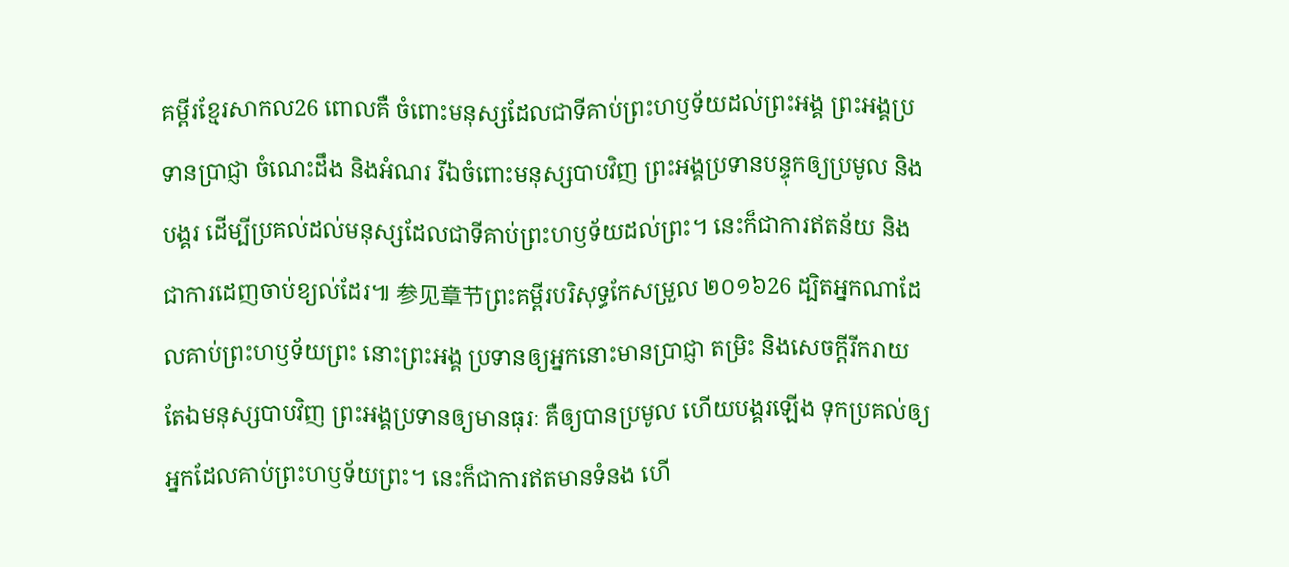គម្ពីរខ្មែរសាកល26 ពោលគឺ ចំពោះមនុស្សដែលជាទីគាប់ព្រះហឫទ័យដល់ព្រះអង្គ ព្រះអង្គប្រទានប្រាជ្ញា ចំណេះដឹង និងអំណរ រីឯចំពោះមនុស្សបាបវិញ ព្រះអង្គប្រទានបន្ទុកឲ្យប្រមូល និងបង្គរ ដើម្បីប្រគល់ដល់មនុស្សដែលជាទីគាប់ព្រះហឫទ័យដល់ព្រះ។ នេះក៏ជាការឥតន័យ និងជាការដេញចាប់ខ្យល់ដែរ៕ 参见章节ព្រះគម្ពីរបរិសុទ្ធកែសម្រួល ២០១៦26 ដ្បិតអ្នកណាដែលគាប់ព្រះហឫទ័យព្រះ នោះព្រះអង្គ ប្រទានឲ្យអ្នកនោះមានប្រាជ្ញា តម្រិះ និងសេចក្ដីរីករាយ តែឯមនុស្សបាបវិញ ព្រះអង្គប្រទានឲ្យមានធុរៈ គឺឲ្យបានប្រមូល ហើយបង្គរឡើង ទុកប្រគល់ឲ្យអ្នកដែលគាប់ព្រះហឫទ័យព្រះ។ នេះក៏ជាការឥតមានទំនង ហើ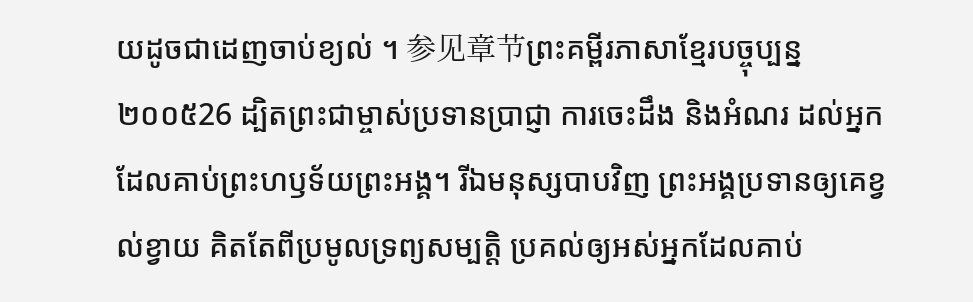យដូចជាដេញចាប់ខ្យល់ ។ 参见章节ព្រះគម្ពីរភាសាខ្មែរបច្ចុប្បន្ន ២០០៥26 ដ្បិតព្រះជាម្ចាស់ប្រទានប្រាជ្ញា ការចេះដឹង និងអំណរ ដល់អ្នកដែលគាប់ព្រះហឫទ័យព្រះអង្គ។ រីឯមនុស្សបាបវិញ ព្រះអង្គប្រទានឲ្យគេខ្វល់ខ្វាយ គិតតែពីប្រមូលទ្រព្យសម្បត្តិ ប្រគល់ឲ្យអស់អ្នកដែលគាប់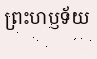ព្រះហឫទ័យ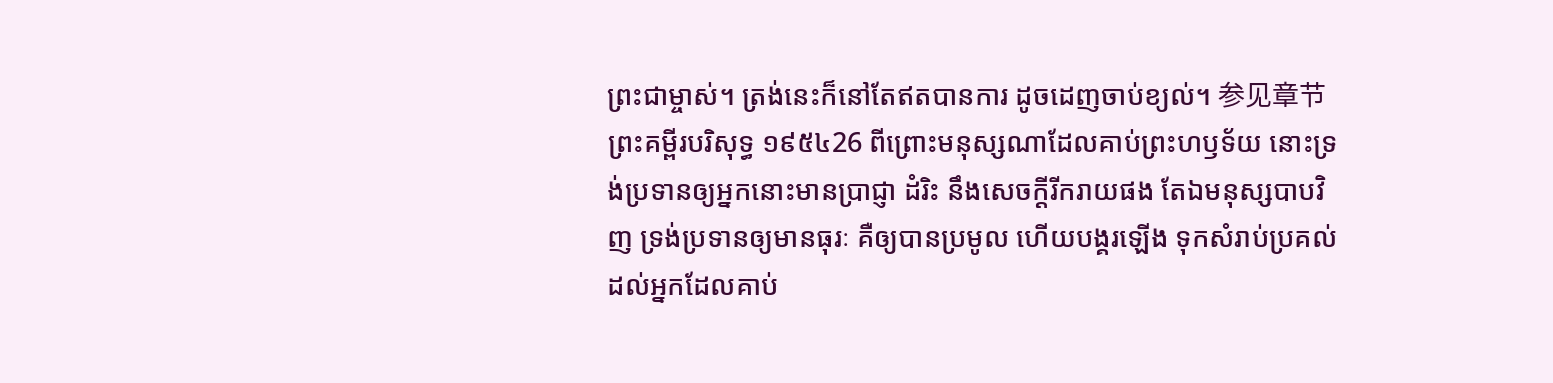ព្រះជាម្ចាស់។ ត្រង់នេះក៏នៅតែឥតបានការ ដូចដេញចាប់ខ្យល់។ 参见章节ព្រះគម្ពីរបរិសុទ្ធ ១៩៥៤26 ពីព្រោះមនុស្សណាដែលគាប់ព្រះហឫទ័យ នោះទ្រង់ប្រទានឲ្យអ្នកនោះមានប្រាជ្ញា ដំរិះ នឹងសេចក្ដីរីករាយផង តែឯមនុស្សបាបវិញ ទ្រង់ប្រទានឲ្យមានធុរៈ គឺឲ្យបានប្រមូល ហើយបង្គរឡើង ទុកសំរាប់ប្រគល់ដល់អ្នកដែលគាប់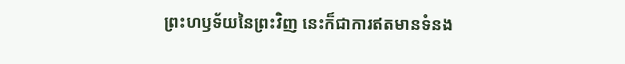ព្រះហឫទ័យនៃព្រះវិញ នេះក៏ជាការឥតមានទំនង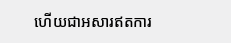ហើយជាអសារឥតការ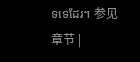ទទេដែរ។ 参见章节 |